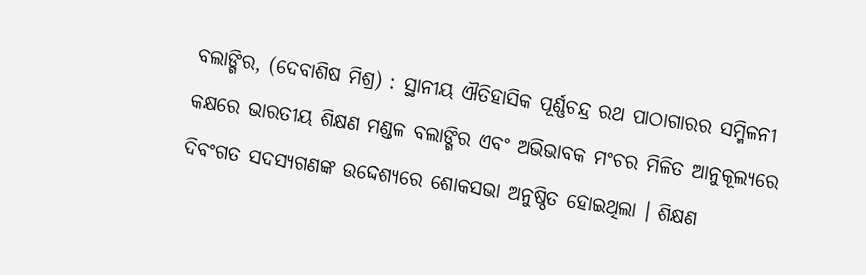ବଲାଙ୍ଗିର, (ଦେବାଶିଷ ମିଶ୍ର) : ସ୍ଥାନୀୟ ଐତିହାସିକ ପୂର୍ଣ୍ଣଚନ୍ଦ୍ର ରଥ ପାଠାଗାରର ସମ୍ମିଳନୀ କକ୍ଷରେ ଭାରତୀୟ ଶିକ୍ଷଣ ମଣ୍ଡଳ ବଲାଙ୍ଗିର ଏବଂ ଅଭିଭାବକ ମଂଚର ମିଳିତ ଆନୁକୂଲ୍ୟରେ ଦିବଂଗତ ସଦସ୍ୟଗଣଙ୍କ ଉଦ୍ଦେଶ୍ୟରେ ଶୋକସଭା ଅନୁଷ୍ଠିତ ହୋଇଥିଲା । ଶିକ୍ଷଣ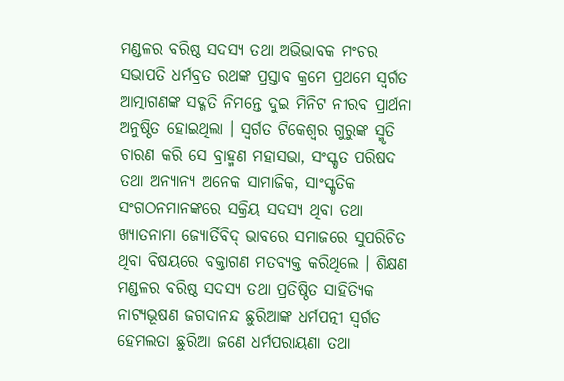ମଣ୍ଡଳର ବରିଷ୍ଠ ସଦସ୍ୟ ତଥା ଅଭିଭାବକ ମଂଚର ସଭାପତି ଧର୍ମବ୍ରତ ରଥଙ୍କ ପ୍ରସ୍ତାବ କ୍ରମେ ପ୍ରଥମେ ସ୍ୱର୍ଗତ ଆତ୍ମାଗଣଙ୍କ ସଦ୍ଗତି ନିମନ୍ତେ ଦୁଇ ମିନିଟ ନୀରବ ପ୍ରାର୍ଥନା ଅନୁଷ୍ଠିତ ହୋଇଥିଲା । ସ୍ୱର୍ଗତ ଟିକେଶ୍ୱର ଗୁରୁଙ୍କ ସ୍ମୃତି ଚାରଣ କରି ସେ ବ୍ରାହ୍ମଣ ମହାସଭା, ସଂସ୍କୃତ ପରିଷଦ ତଥା ଅନ୍ୟାନ୍ୟ ଅନେକ ସାମାଜିକ, ସାଂସ୍କୃତିକ ସଂଗଠନମାନଙ୍କରେ ସକ୍ରିୟ ସଦସ୍ୟ ଥିବା ତଥା ଖ୍ୟାତନାମା ଜ୍ୟୋର୍ତିବିଦ୍ ଭାବରେ ସମାଜରେ ସୁପରିଚିତ ଥିବା ବିଷୟରେ ବକ୍ତାଗଣ ମତବ୍ୟକ୍ତ କରିଥିଲେ । ଶିକ୍ଷଣ ମଣ୍ଡଳର ବରିଷ୍ଠ ସଦସ୍ୟ ତଥା ପ୍ରତିଷ୍ଠିତ ସାହିତ୍ୟିକ ନାଟ୍ୟଭୂଷଣ ଜଗଦାନନ୍ଦ ଛୁରିଆଙ୍କ ଧର୍ମପତ୍ନୀ ସ୍ୱର୍ଗତ ହେମଲତା ଛୁରିଆ ଜଣେ ଧର୍ମପରାୟଣା ତଥା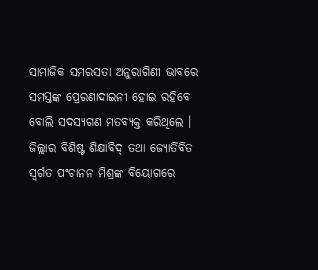ସାମାଜିକ ସମରସତା ଅନୁରାଗିଣୀ ଭାବରେ ସମସ୍ତଙ୍କ ପ୍ରେରଣାଦାଇନୀ ହୋଇ ରହିବେ ବୋଲି ସଦସ୍ୟଗଣ ମତବ୍ୟକ୍ତ କରିଥିଲେ । ଜିଲ୍ଲାର ବିଶିଷ୍ଟ ଶିକ୍ଷାବିଦ୍ ତଥା ଜ୍ୟୋର୍ତିବିତ ସ୍ୱର୍ଗତ ପଂଚାନନ ମିଶ୍ରଙ୍କ ବିୟୋଗରେ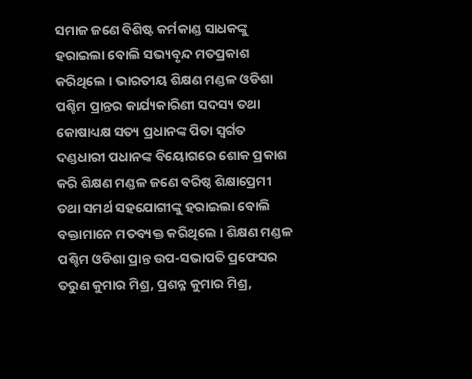ସମାଜ ଜଣେ ବିଶିଷ୍ଟ କର୍ମକାଣ୍ଡ ସାଧକଙ୍କୁ ହରାଇଲା ବୋଲି ସଭ୍ୟବୃନ୍ଦ ମତପ୍ରକାଶ କରିଥିଲେ । ଭାରତୀୟ ଶିକ୍ଷଣ ମଣ୍ଡଳ ଓଡିଶା ପଶ୍ଚିମ ପ୍ରାନ୍ତର କାର୍ଯ୍ୟକାରିଣୀ ସଦସ୍ୟ ତଥା କୋଷାଧ୍ୟକ୍ଷ ସତ୍ୟ ପ୍ରଧାନଙ୍କ ପିତା ସ୍ୱର୍ଗତ ଦଣ୍ଡଧାରୀ ପଧାନଙ୍କ ବିୟୋଗରେ ଶୋକ ପ୍ରକାଶ କରି ଶିକ୍ଷଣ ମଣ୍ଡଳ ଜଣେ ବରିଷ୍ଠ ଶିକ୍ଷାପ୍ରେମୀ ତଥା ସମର୍ଥ ସହଯୋଗୀଙ୍କୁ ହରାଇଲା ବୋଲି ବକ୍ତାମାନେ ମତବ୍ୟକ୍ତ କରିଥିଲେ । ଶିକ୍ଷଣ ମଣ୍ଡଳ ପଶ୍ଚିମ ଓଡିଶା ପ୍ରାନ୍ତ ଉପ-ସଭାପତି ପ୍ରଫେସର ତରୁଣ କୁମାର ମିଶ୍ର, ପ୍ରଶନ୍ନ କୁମାର ମିଶ୍ର,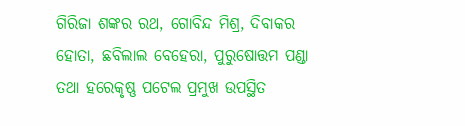ଗିରିଜା ଶଙ୍କର ରଥ, ଗୋବିନ୍ଦ ମିଶ୍ର, ଦିବାକର ହୋତା, ଛବିଲାଲ ବେହେରା, ପୁରୁଷୋତ୍ତମ ପଣ୍ଡା ତଥା ହରେକୃଷ୍ଣ ପଟେଲ ପ୍ରମୁଖ ଉପସ୍ଥିତ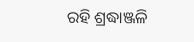ରହି ଶ୍ରଦ୍ଧାଞ୍ଜଳି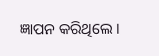ଜ୍ଞାପନ କରିଥିଲେ ।